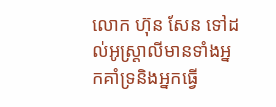លោក ហ៊ុន សែន ទៅដល់អូស្ដ្រាលីមានទាំងអ្នកគាំទ្រនិងអ្នកធ្វើ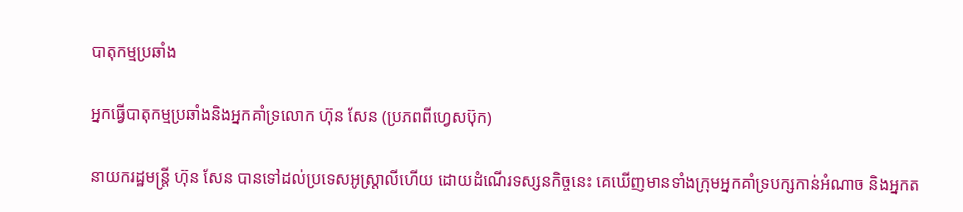បាតុកម្មប្រឆាំង

អ្នកធ្វើបាតុកម្មប្រឆាំងនិងអ្នកគាំទ្រលោក ហ៊ុន សែន (ប្រភពពីហ្វេសប៊ុក)

នាយករដ្ឋមន្ដ្រី ហ៊ុន សែន បានទៅដល់ប្រទេសអូស្ដ្រាលីហើយ ដោយដំណើរទស្សនកិច្ចនេះ គេឃើញមានទាំងក្រុមអ្នកគាំទ្របក្សកាន់អំណាច និងអ្នកត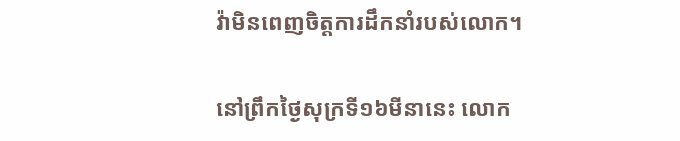វ៉ាមិនពេញចិត្តការដឹកនាំរបស់លោក។

នៅព្រឹកថ្ងៃសុក្រទី១៦មីនានេះ លោក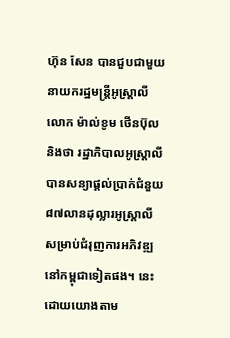ហ៊ុន សែន បានជួបជាមួយនាយករដ្ឋមន្ដ្រីអូស្ដ្រាលី លោក ម៉ាល់ខូម ថើនប៊ុល និងថា រដ្ឋាភិបាលអូស្ដ្រាលី បានសន្យាផ្ដល់ប្រាក់ជំនួយ ៨៧លានដុល្លារអូស្ដ្រាលី សម្រាប់ជំរុញការអភិវឌ្ឍនៅកម្ពុជាទៀតផង។ នេះ ដោយយោងតាម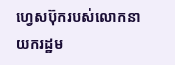ហ្វេសប៊ុករបស់លោកនាយករដ្ឋម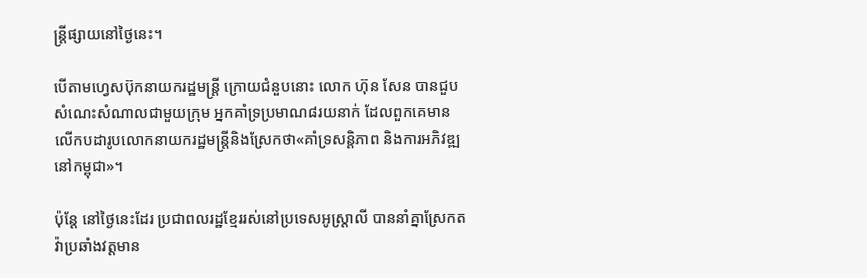ន្ដ្រីផ្សាយនៅថ្ងៃនេះ។

បើតាមហ្វេសប៊ុកនាយករដ្ឋមន្ដ្រី ក្រោយជំនួបនោះ លោក ហ៊ុន សែន បានជួបសំណេះសំណាលជាមួយក្រុម អ្នកគាំទ្រប្រមាណ៨រយនាក់ ដែលពួកគេមានលើកបដារូបលោកនាយករដ្ឋមន្ដ្រីនិងស្រែកថា«គាំទ្រសន្ដិភាព និងការអភិវឌ្ឍនៅកម្ពុជា»។

ប៉ុន្ដែ នៅថ្ងៃនេះដែរ ប្រជាពលរដ្ឋខ្មែររស់នៅប្រទេសអូស្ដ្រាលី បាននាំគ្នាស្រែកតវ៉ាប្រឆាំងវត្តមាន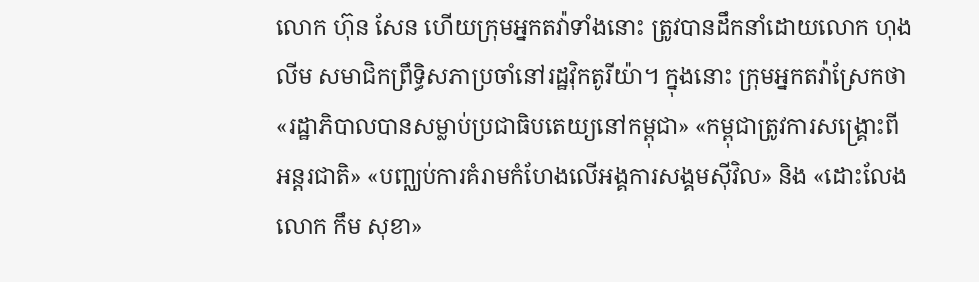លោក ហ៊ុន សែន ហើយក្រុមអ្នកតវ៉ាទាំងនោះ ត្រូវបានដឹកនាំដោយលោក ហុង លីម សមាជិកព្រឹទ្ធិសភាប្រចាំនៅរដ្ឋវ៉ិកតូរីយ៉ា។ ក្នុងនោះ ក្រុមអ្នកតវ៉ាស្រែកថា «រដ្ឋាភិបាលបានសម្លាប់ប្រជាធិបតេយ្យនៅកម្ពុជា» «កម្ពុជាត្រូវការសង្គ្រោះពីអន្ដរជាតិ» «បញ្ឈប់ការគំរាមកំហែងលើអង្គការសង្គមស៊ីវិល» និង «ដោះលែងលោក កឹម សុខា»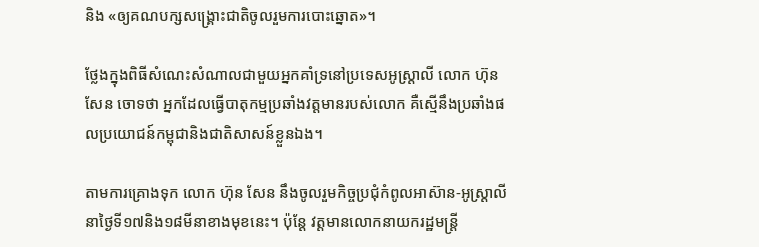និង «ឲ្យគណបក្សសង្គ្រោះជាតិចូលរួមការបោះឆ្នោត»។

ថ្លែងក្នុងពិធីសំណេះសំណាលជាមួយអ្នកគាំទ្រនៅប្រទេសអូស្ដ្រាលី លោក ហ៊ុន សែន ចោទថា អ្នកដែលធ្វើបាតុកម្មប្រឆាំងវត្តមានរបស់លោក គឺស្មើនឹងប្រឆាំងផលប្រយោជន៍កម្ពុជានិងជាតិសាសន៍ខ្លួនឯង។

តាមការគ្រោងទុក លោក ហ៊ុន សែន នឹងចូលរួមកិច្ចប្រជុំកំពូលអាស៊ាន-អូស្ដ្រាលីនាថ្ងៃទី១៧និង១៨មីនាខាងមុខនេះ។ ប៉ុន្ដែ វត្តមានលោកនាយករដ្ឋមន្ដ្រី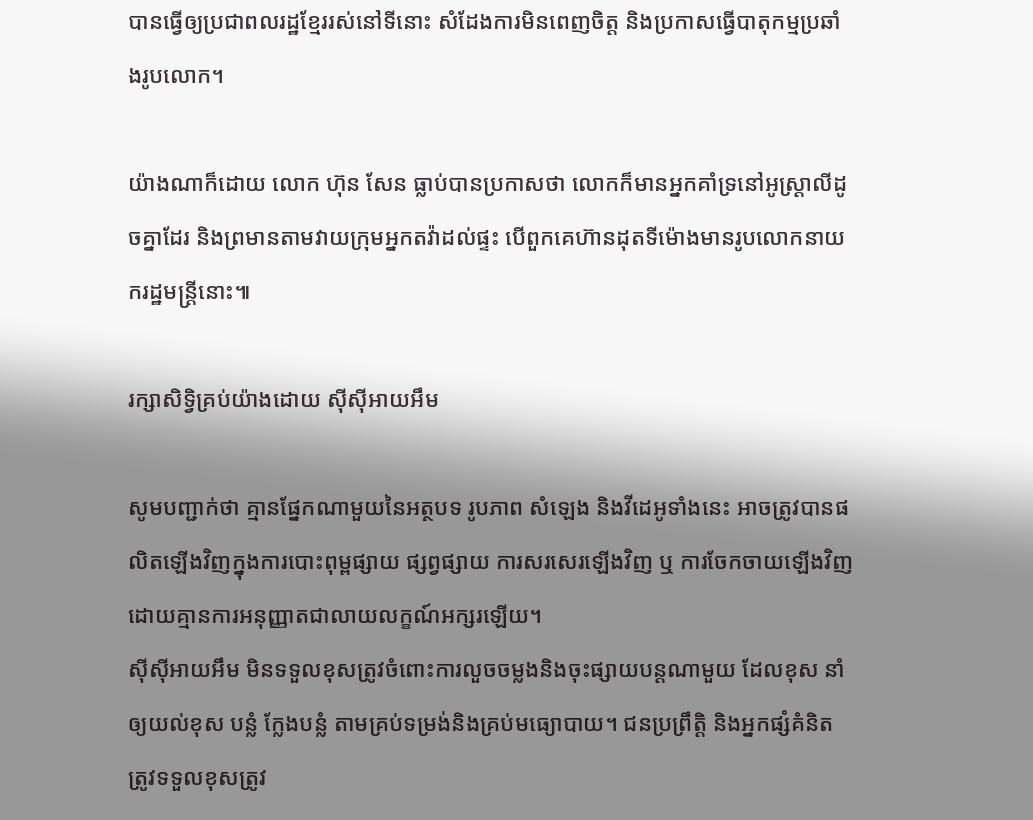បានធ្វើឲ្យប្រជាពលរដ្ឋខ្មែររស់នៅទីនោះ សំដែងការមិនពេញចិត្ត និងប្រកាសធ្វើបាតុកម្មប្រឆាំងរូបលោក។

យ៉ាងណាក៏ដោយ លោក ហ៊ុន សែន ធ្លាប់បានប្រកាសថា លោកក៏មានអ្នកគាំទ្រនៅអូស្ដ្រាលីដូចគ្នាដែរ និងព្រមានតាមវាយក្រុមអ្នកតវ៉ាដល់ផ្ទះ បើពួកគេហ៊ានដុតទីម៉ោងមានរូបលោកនាយករដ្ឋមន្ដ្រីនោះ៕

រក្សាសិទ្វិគ្រប់យ៉ាងដោយ ស៊ីស៊ីអាយអឹម

សូមបញ្ជាក់ថា គ្មានផ្នែកណាមួយនៃអត្ថបទ រូបភាព សំឡេង និងវីដេអូទាំងនេះ អាចត្រូវបានផលិតឡើងវិញក្នុងការបោះពុម្ពផ្សាយ ផ្សព្វផ្សាយ ការសរសេរឡើងវិញ ឬ ការចែកចាយឡើងវិញ ដោយគ្មានការអនុញ្ញាតជាលាយលក្ខណ៍អក្សរឡើយ។
ស៊ីស៊ីអាយអឹម មិនទទួលខុសត្រូវចំពោះការលួចចម្លងនិងចុះផ្សាយបន្តណាមួយ ដែលខុស នាំឲ្យយល់ខុស បន្លំ ក្លែងបន្លំ តាមគ្រប់ទម្រង់និងគ្រប់មធ្យោបាយ។ ជនប្រព្រឹត្តិ និងអ្នកផ្សំគំនិត ត្រូវទទួលខុសត្រូវ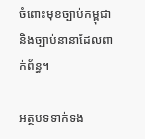ចំពោះមុខច្បាប់កម្ពុជា និងច្បាប់នានាដែលពាក់ព័ន្ធ។

អត្ថបទទាក់ទង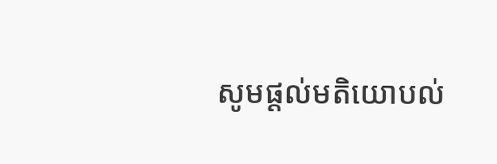សូមផ្ដល់មតិយោបល់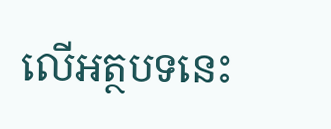លើអត្ថបទនេះ